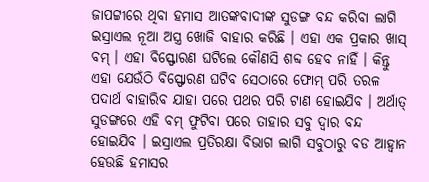ଜାପଟ୍ଟୀରେ ଥିବା ହମାସ ଆତଙ୍କବାଦୀଙ୍କ ସୁଡଙ୍ଗ ବନ୍ଦ କରିବା ଲାଗି ଇସ୍ରାଏଲ ନୂଆ ଅସ୍ତ୍ର ଖୋଜି ବାହାର କରିଛି । ଏହା ଏକ ପ୍ରକାର ଖାସ୍ ବମ୍ । ଏହା ବିସ୍ଫୋରଣ ଘଟିଲେ କୌଣସି ଶବ୍ଦ ହେବ ନାହିଁ । କିନ୍ତୁ ଏହା ଯେଉଁଠି ବିସ୍ଫୋରଣ ଘଟିବ ସେଠାରେ ଫୋମ୍ ପରି ତରଳ ପଦାର୍ଥ ବାହାରିବ ଯାହା ପରେ ପଥର ପରି ଟାଣ ହୋଇଯିବ । ଅର୍ଥାତ୍ ସୁଡଙ୍ଗରେ ଏହି ବମ୍ ଫୁଟିବା ପରେ ତାହାର ସବୁ ଦ୍ୱାର ବନ୍ଦ ହୋଇଯିବ । ଇସ୍ରାଏଲ ପ୍ରତିରକ୍ଷା ବିଭାଗ ଲାଗି ସବୁଠାରୁ ବଡ ଆହ୍ୱାନ ହେଉଛି ହମାସର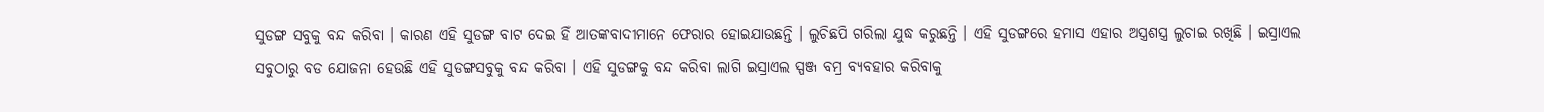ସୁଡଙ୍ଗ ସବୁକୁ ବନ୍ଦ କରିବା । କାରଣ ଏହି ସୁଡଙ୍ଗ ବାଟ ଦେଇ ହିଁ ଆତଙ୍କବାଦୀମାନେ ଫେରାର ହୋଇଯାଉଛନ୍ତି । ଲୁଚିଛପି ଗରିଲା ଯୁଦ୍ଧ କରୁଛନ୍ତି । ଏହି ସୁଡଙ୍ଗରେ ହମାସ ଏହାର ଅସ୍ତ୍ରଶସ୍ତ୍ର ଲୁଚାଇ ରଖିଛି । ଇସ୍ରାଏଲ ସବୁଠାରୁ ବଡ ଯୋଜନା ହେଉଛି ଏହି ସୁଡଙ୍ଗସବୁକୁ ବନ୍ଦ କରିବା । ଏହି ସୁଡଙ୍ଗକୁ ବନ୍ଦ କରିବା ଲାଗି ଇସ୍ରାଏଲ ସ୍ପଞ୍ଜ ବମ୍ର ବ୍ୟବହାର କରିବାକୁ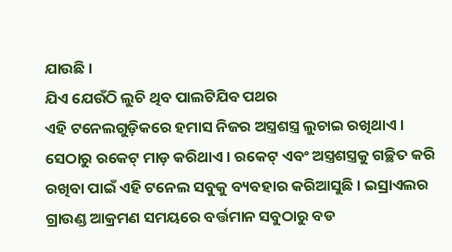ଯାଉଛି ।
ଯିଏ ଯେଉଁଠି ଲୁଚି ଥିବ ପାଲଟିଯିବ ପଥର
ଏହି ଟନେଲଗୁଡ଼ିକରେ ହମାସ ନିଜର ଅସ୍ତ୍ରଶସ୍ତ୍ର ଲୁଚାଇ ରଖିଥାଏ । ସେଠାରୁ ରକେଟ୍ ମାଡ଼ କରିଥାଏ । ରକେଟ୍ ଏବଂ ଅସ୍ତ୍ରଶସ୍ତ୍ରକୁ ଗଚ୍ଛିତ କରି ରଖିବା ପାଇଁ ଏହି ଟନେଲ ସବୁକୁ ବ୍ୟବହାର କରିଆସୁଛି । ଇସ୍ରାଏଲର ଗ୍ରାଉଣ୍ଡ ଆକ୍ରମଣ ସମୟରେ ବର୍ତ୍ତମାନ ସବୁଠାରୁ ବଡ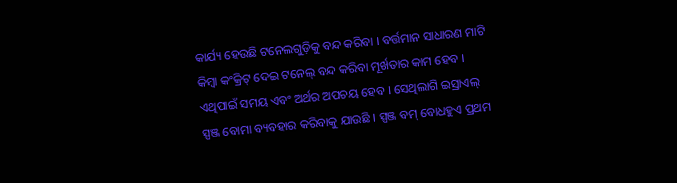କାର୍ଯ୍ୟ ହେଉଛି ଟନେଲଗୁଡ଼ିକୁ ବନ୍ଦ କରିବା । ବର୍ତ୍ତମାନ ସାଧାରଣ ମାଟି କିମ୍ବା କଂକ୍ରିଟ୍ ଦେଇ ଟନେଲ୍ ବନ୍ଦ କରିବା ମୂର୍ଖତାର କାମ ହେବ । ଏଥିପାଇଁ ସମୟ ଏବଂ ଅର୍ଥର ଅପଚୟ ହେବ । ସେଥିଲାଗି ଇସ୍ରାଏଲ୍ ସ୍ପଞ୍ଜ ବୋମା ବ୍ୟବହାର କରିବାକୁ ଯାଉଛି । ସ୍ପଞ୍ଜ ବମ୍ ବୋଧହୁଏ ପ୍ରଥମ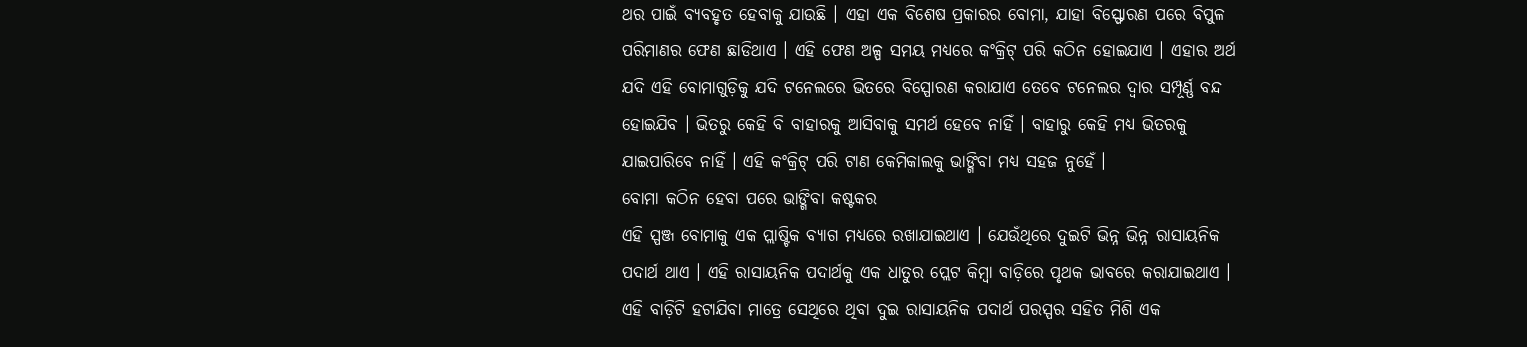ଥର ପାଇଁ ବ୍ୟବହୃତ ହେବାକୁ ଯାଉଛି । ଏହା ଏକ ବିଶେଷ ପ୍ରକାରର ବୋମା, ଯାହା ବିସ୍ଫୋରଣ ପରେ ବିପୁଳ ପରିମାଣର ଫେଣ ଛାଡିଥାଏ । ଏହି ଫେଣ ଅଳ୍ପ ସମୟ ମଧ୍ୟରେ କଂକ୍ରିଟ୍ ପରି କଠିନ ହୋଇଯାଏ । ଏହାର ଅର୍ଥ ଯଦି ଏହି ବୋମାଗୁଡ଼ିକୁ ଯଦି ଟନେଲରେ ଭିତରେ ବିସ୍ପୋରଣ କରାଯାଏ ତେବେ ଟନେଲର ଦ୍ୱାର ସମ୍ପୂର୍ଣ୍ଣ ବନ୍ଦ ହୋଇଯିବ । ଭିତରୁ କେହି ବି ବାହାରକୁ ଆସିବାକୁ ସମର୍ଥ ହେବେ ନାହିଁ । ବାହାରୁ କେହି ମଧ୍ୟ ଭିତରକୁ ଯାଇପାରିବେ ନାହିଁ । ଏହି କଂକ୍ରିଟ୍ ପରି ଟାଣ କେମିକାଲକୁ ଭାଙ୍ଗିବା ମଧ୍ୟ ସହଜ ନୁହେଁ ।
ବୋମା କଠିନ ହେବା ପରେ ଭାଙ୍ଗିବା କଷ୍ଟକର
ଏହି ସ୍ପଞ୍ଜ ବୋମାକୁ ଏକ ପ୍ଲାଷ୍ଟିକ ବ୍ୟାଗ ମଧ୍ୟରେ ରଖାଯାଇଥାଏ । ଯେଉଁଥିରେ ଦୁଇଟି ଭିନ୍ନ ଭିନ୍ନ ରାସାୟନିକ ପଦାର୍ଥ ଥାଏ । ଏହି ରାସାୟନିକ ପଦାର୍ଥକୁ ଏକ ଧାତୁର ପ୍ଲେଟ କିମ୍ବା ବାଡ଼ିରେ ପୃଥକ ଭାବରେ କରାଯାଇଥାଏ । ଏହି ବାଡ଼ିଟି ହଟାଯିବା ମାତ୍ରେ ସେଥିରେ ଥିବା ଦୁଇ ରାସାୟନିକ ପଦାର୍ଥ ପରସ୍ପର ସହିତ ମିଶି ଏକ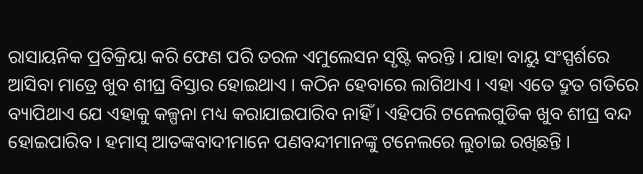ରାସାୟନିକ ପ୍ରତିକ୍ରିୟା କରି ଫେଣ ପରି ତରଳ ଏମୁଲେସନ ସୃଷ୍ଟି କରନ୍ତି । ଯାହା ବାୟୁ ସଂସ୍ପର୍ଶରେ ଆସିବା ମାତ୍ରେ ଖୁବ ଶୀଘ୍ର ବିସ୍ତାର ହୋଇଥାଏ । କଠିନ ହେବାରେ ଲାଗିଥାଏ । ଏହା ଏତେ ଦ୍ରୁତ ଗତିରେ ବ୍ୟାପିଥାଏ ଯେ ଏହାକୁ କଳ୍ପନା ମଧ୍ୟ କରାଯାଇପାରିବ ନାହିଁ । ଏହିପରି ଟନେଲଗୁଡିକ ଖୁବ ଶୀଘ୍ର ବନ୍ଦ ହୋଇପାରିବ । ହମାସ୍ ଆତଙ୍କବାଦୀମାନେ ପଣବନ୍ଦୀମାନଙ୍କୁ ଟନେଲରେ ଲୁଚାଇ ରଖିଛନ୍ତି ।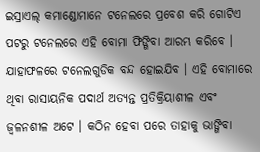ଇସ୍ରାଏଲ୍ କମାଣ୍ଡୋମାନେ ଟନେଲରେ ପ୍ରବେଶ କରି ଗୋଟିଏ ପଟରୁ ଟନେଲରେ ଏହି ବୋମା ଫିଙ୍ଗିବା ଆରମ୍ଭ କରିବେ । ଯାହାଫଳରେ ଟନେଲଗୁଡିକ ବନ୍ଦ ହୋଇଯିବ । ଏହି ବୋମାରେ ଥିବା ରାସାୟନିକ ପଦାର୍ଥ ଅତ୍ୟନ୍ତ ପ୍ରତିକ୍ରିୟାଶୀଳ ଏବଂ ଜ୍ୱଳନଶୀଳ ଅଟେ । କଠିନ ହେବା ପରେ ତାହାକୁ ଭାଙ୍ଗିବା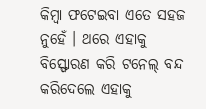କିମ୍ବା ଫଟେଇବା ଏତେ ସହଜ ନୁହେଁ । ଥରେ ଏହାକୁ ବିସ୍ଫୋରଣ କରି ଟନେଲ୍ ବନ୍ଦ କରିଦେଲେ ଏହାକୁ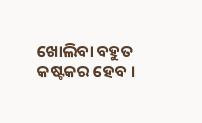ଖୋଲିବା ବହୁତ କଷ୍ଟକର ହେବ ।